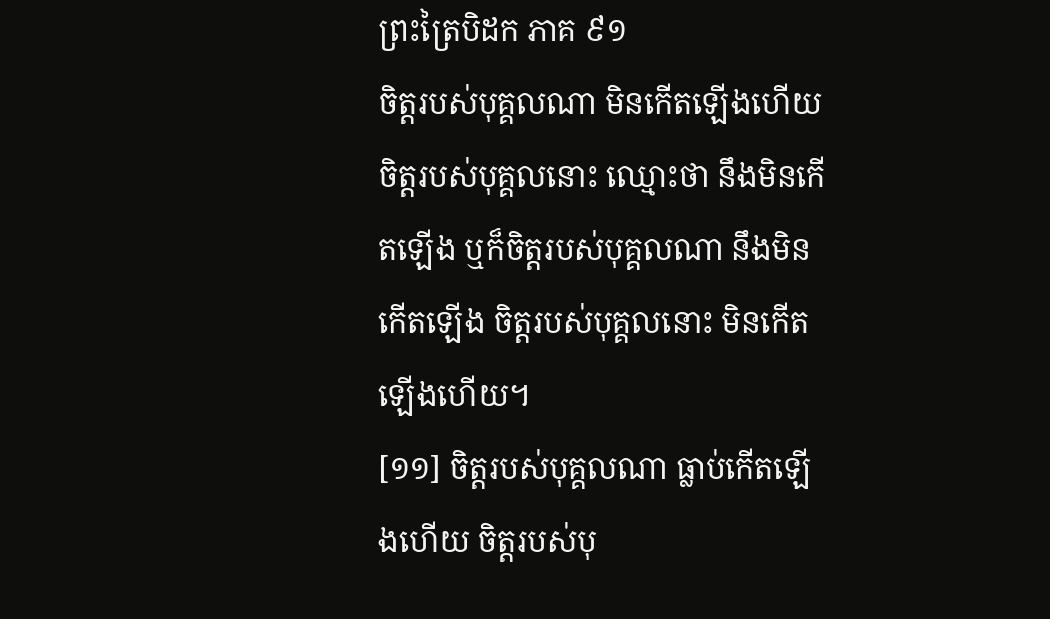ព្រះត្រៃបិដក ភាគ ៩១
ចិត្តរបស់បុគ្គលណា មិនកើតឡើងហើយ ចិត្តរបស់បុគ្គលនោះ ឈ្មោះថា នឹងមិនកើតឡើង ឬក៏ចិត្តរបស់បុគ្គលណា នឹងមិនកើតឡើង ចិត្តរបស់បុគ្គលនោះ មិនកើតឡើងហើយ។
[១១] ចិត្តរបស់បុគ្គលណា ធ្លាប់កើតឡើងហើយ ចិត្តរបស់បុ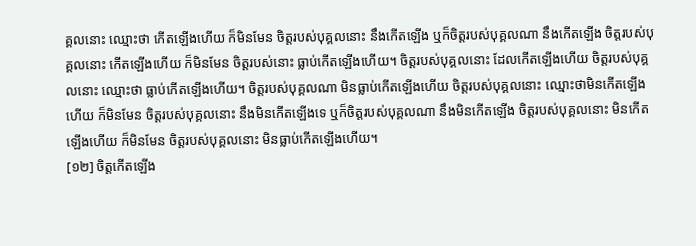គ្គលនោះ ឈ្មោះថា កើតឡើងហើយ ក៏មិនមែន ចិត្តរបស់បុគ្គលនោះ នឹងកើតឡើង ឬក៏ចិត្តរបស់បុគ្គលណា នឹងកើតឡើង ចិត្តរបស់បុគ្គលនោះ កើតឡើងហើយ ក៏មិនមែន ចិត្តរបស់នោះ ធ្លាប់កើតឡើងហើយ។ ចិត្តរបស់បុគ្គលនោះ ដែលកើតឡើងហើយ ចិត្តរបស់បុគ្គលនោះ ឈ្មោះថា ធ្លាប់កើតឡើងហើយ។ ចិត្តរបស់បុគ្គលណា មិនធ្លាប់កើតឡើងហើយ ចិត្តរបស់បុគ្គលនោះ ឈ្មោះថាមិនកើតឡើងហើយ ក៏មិនមែន ចិត្តរបស់បុគ្គលនោះ នឹងមិនកើតឡើងទេ ឬក៏ចិត្តរបស់បុគ្គលណា នឹងមិនកើតឡើង ចិត្តរបស់បុគ្គលនោះ មិនកើតឡើងហើយ ក៏មិនមែន ចិត្តរបស់បុគ្គលនោះ មិនធ្លាប់កើតឡើងហើយ។
[១២] ចិត្តកើតឡើង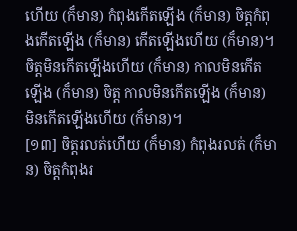ហើយ (ក៏មាន) កំពុងកើតឡើង (ក៏មាន) ចិត្តកំពុងកើតឡើង (ក៏មាន) កើតឡើងហើយ (ក៏មាន)។ ចិត្តមិនកើតឡើងហើយ (ក៏មាន) កាលមិនកើតឡើង (ក៏មាន) ចិត្ត កាលមិនកើតឡើង (ក៏មាន) មិនកើតឡើងហើយ (ក៏មាន)។
[១៣] ចិត្តរលត់ហើយ (ក៏មាន) កំពុងរលត់ (ក៏មាន) ចិត្តកំពុងរ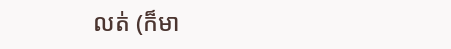លត់ (ក៏មា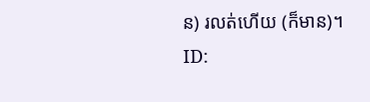ន) រលត់ហើយ (ក៏មាន)។
ID: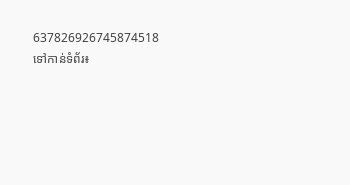637826926745874518
ទៅកាន់ទំព័រ៖